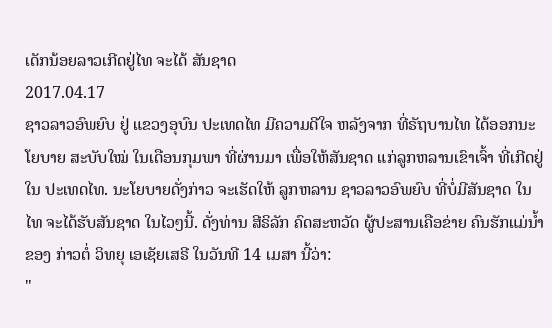ເດັກນ້ອຍລາວເກີດຢູ່ໄທ ຈະໄດ້ ສັນຊາດ
2017.04.17
ຊາວລາວອົພຍົບ ຢູ່ ແຂວງອຸບົນ ປະເທດໄທ ມີຄວາມດີໃຈ ຫລັງຈາກ ທີ່ຣັຖບານໄທ ໄດ້ອອກນະໂຍບາຍ ສະບັບໃໝ່ ໃນເດືອນກຸມພາ ທີ່ຜ່ານມາ ເພື່ອໃຫ້ສັນຊາດ ແກ່ລູກຫລານເຂົາເຈົ້າ ທີ່ເກີດຢູ່ໃນ ປະເທດໄທ. ນະໂຍບາຍດັ່ງກ່າວ ຈະເຮັດໃຫ້ ລູກຫລານ ຊາວລາວອົພຍົບ ທີ່ບໍ່ມີສັນຊາດ ໃນໄທ ຈະໄດ້ຮັບສັນຊາດ ໃນໄວໆນີ້. ດັ່ງທ່ານ ສີຣິລັກ ຄົດສະຫວັດ ຜູ້ປະສານເຄືອຂ່າຍ ຄົນຮັກແມ່ນ້ຳຂອງ ກ່າວຕໍ່ ວິທຍຸ ເອເຊັຍເສຣີ ໃນວັນທີ 14 ເມສາ ນີ້ວ່າ:
"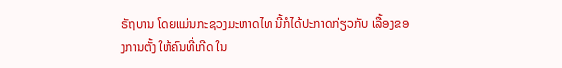ຣັຖບານ ໂດຍແມ່ນກະຊວງມະຫາດໄທ ນີ້ກໍໄດ້ປະກາດກ່ຽວກັບ ເລື້ອງຂອງການຕັ້ງ ໃຫ້ຄົນທີ່ເກີດ ໃນ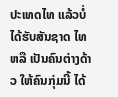ປະເທດໄທ ແລ້ວບໍ່ໄດ້ຮັບສັນຊາດ ໄທ ຫລື ເປັນຄົນຕ່າງດ້າວ ໃຫ້ຄົນກຸ່ມນີ້ ໄດ້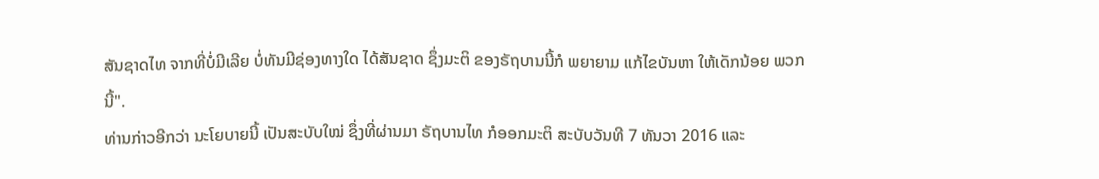ສັນຊາດໄທ ຈາກທີ່ບໍ່ມີເລີຍ ບໍ່ທັນມີຊ່ອງທາງໃດ ໄດ້ສັນຊາດ ຊຶ່ງມະຕິ ຂອງຣັຖບານນີ້ກໍ ພຍາຍາມ ແກ້ໄຂບັນຫາ ໃຫ້ເດັກນ້ອຍ ພວກນີ້".
ທ່ານກ່າວອີກວ່າ ນະໂຍບາຍນີ້ ເປັນສະບັບໃໝ່ ຊຶ່ງທີ່ຜ່ານມາ ຣັຖບານໄທ ກໍອອກມະຕິ ສະບັບວັນທີ 7 ທັນວາ 2016 ແລະ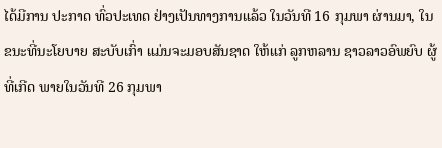ໄດ້ມີການ ປະກາດ ທົ່ວປະເທດ ຢ່າງເປັນທາງການແລ້ວ ໃນວັນທີ 16 ກຸມພາ ຜ່ານມາ, ໃນຂນະທີ່ນະໂຍບາຍ ສະບັບເກົ່າ ແມ່ນຈະມອບສັນຊາດ ໃຫ້ແກ່ ລູກຫລານ ຊາວລາວອົພຍົບ ຜູ້ທີ່ເກີດ ພາຍໃນວັນທີ 26 ກຸມພາ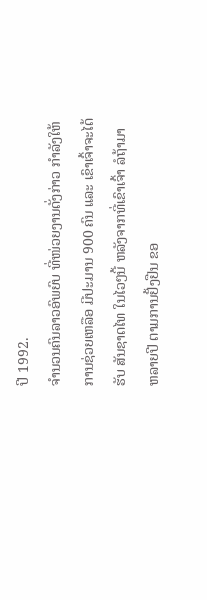ປີ 1992.
ຈຳນວນຄົນລາວອົພຍົບ ທີ່ໜ່ວຍງານດັ່ງກ່າວ ກຳລັງໃຫ້ການຊ່ວຍເຫລືອ ມີປະມານ 900 ຄົນ ແລະ ເຂົາເຈົ້າຈະໄດ້ຮັບ ສັນຊາດໄທ ໃນໄວໆນີ້ ຫລັງຈາກທີ່ເຂົາເຈົ້າ ລໍຖ້າມາຫລາຍປີ ຕາມການຢັ້ງຢືນ ຂອ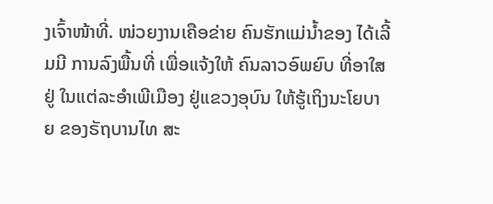ງເຈົ້າໜ້າທີ່. ໜ່ວຍງານເຄືອຂ່າຍ ຄົນຮັກແມ່ນ້ຳຂອງ ໄດ້ເລີ້ມມີ ການລົງພື້ນທີ່ ເພື່ອແຈ້ງໃຫ້ ຄົນລາວອົພຍົບ ທີ່ອາໃສຢູ່ ໃນແຕ່ລະອຳເພີເມືອງ ຢູ່ແຂວງອຸບົນ ໃຫ້ຮູ້ເຖິງນະໂຍບາຍ ຂອງຣັຖບານໄທ ສະ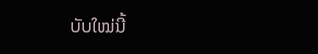ບັບໃໝ່ນີ້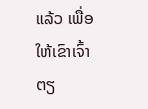ແລ້ວ ເພື່ອໃຫ້ເຂົາເຈົ້າ ຕຽ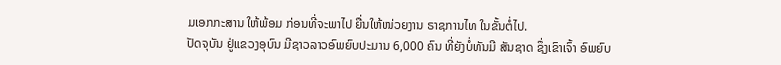ມເອກກະສານ ໃຫ້ພ້ອມ ກ່ອນທີ່ຈະພາໄປ ຍື່ນໃຫ້ໜ່ວຍງານ ຣາຊການໄທ ໃນຂັ້ນຕໍ່ໄປ.
ປັດຈຸບັນ ຢູ່ແຂວງອຸບົນ ມີຊາວລາວອົພຍົບປະມານ 6,000 ຄົນ ທີ່ຍັງບໍ່ທັນມີ ສັນຊາດ ຊຶ່ງເຂົາເຈົ້າ ອົພຍົບ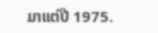ມາແຕ່ປີ 1975.